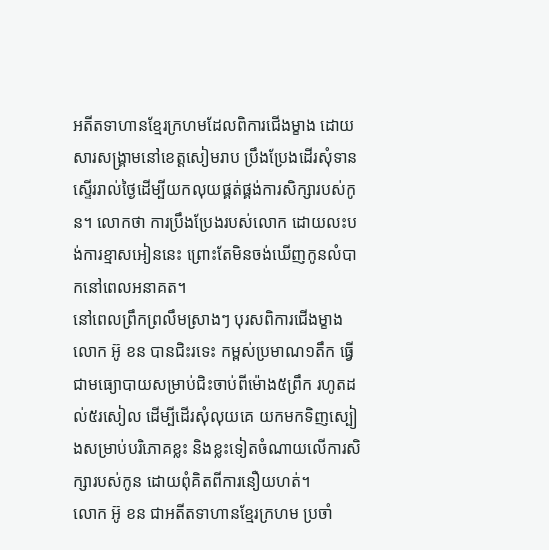អតីតទាហានខ្មែរក្រហមដែលពិការជើងម្ខាង ដោយសារសង្គ្រាមនៅខេត្តសៀមរាប ប្រឹងប្រែងដើរសុំទាន ស្ទើររាល់ថ្ងៃដើម្បីយកលុយផ្គត់ផ្គង់ការសិក្សារបស់កូន។ លោកថា ការប្រឹងប្រែងរបស់លោក ដោយលះបង់ការខ្មាសអៀននេះ ព្រោះតែមិនចង់ឃើញកូនលំបាកនៅពេលអនាគត។
នៅពេលព្រឹកព្រលឹមស្រាងៗ បុរសពិការជើងម្ខាង លោក អ៊ូ ខន បានជិះរទេះ កម្ពស់ប្រមាណ១តឹក ធ្វើជាមធ្យោបាយសម្រាប់ជិះចាប់ពីម៉ោង៥ព្រឹក រហូតដល់៥រសៀល ដើម្បីដើរសុំលុយគេ យកមកទិញស្បៀងសម្រាប់បរិភោគខ្លះ និងខ្លះទៀតចំណាយលើការសិក្សារបស់កូន ដោយពុំគិតពីការនឿយហត់។
លោក អ៊ូ ខន ជាអតីតទាហានខ្មែរក្រហម ប្រចាំ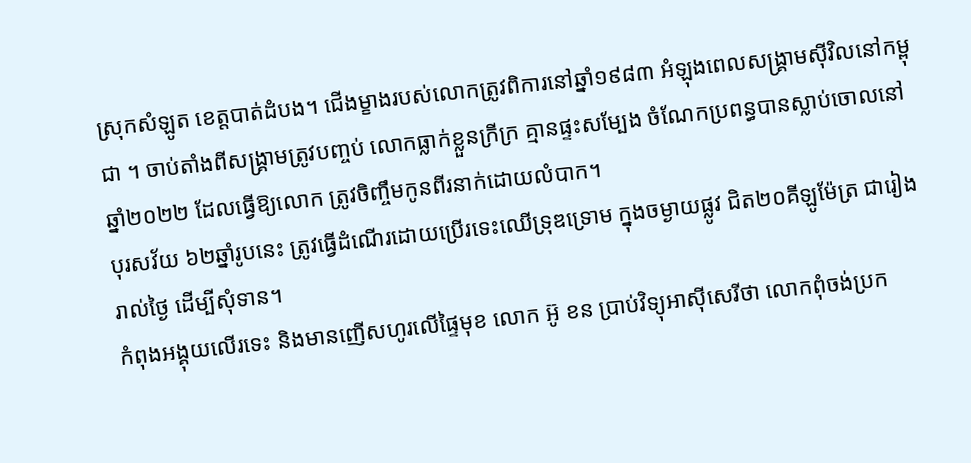ស្រុកសំឡូត ខេត្តបាត់ដំបង។ ជើងម្ខាងរបស់លោកត្រូវពិការនៅឆ្នាំ១៩៨៣ អំឡុងពេលសង្គ្រាមស៊ីវិលនៅកម្ពុជា ។ ចាប់តាំងពីសង្គ្រាមត្រូវបញ្ចប់ លោកធ្លាក់ខ្លួនក្រីក្រ គ្មានផ្ទះសម្បែង ចំណែកប្រពន្ធបានស្លាប់ចោលនៅឆ្នាំ២០២២ ដែលធ្វើឱ្យលោក ត្រូវចិញ្ចឹមកូនពីរនាក់ដោយលំបាក។
បុរសវ័យ ៦២ឆ្នាំរូបនេះ ត្រូវធ្វើដំណើរដោយប្រើរទេះឈើទ្រុឌទ្រោម ក្នុងចម្ងាយផ្លូវ ជិត២០គីឡូម៉ែត្រ ជារៀងរាល់ថ្ងៃ ដើម្បីសុំទាន។
កំពុងអង្គុយលើរទេះ និងមានញើសហូរលើផ្ទៃមុខ លោក អ៊ូ ខន ប្រាប់វិទ្យុអាស៊ីសេរីថា លោកពុំចង់ប្រក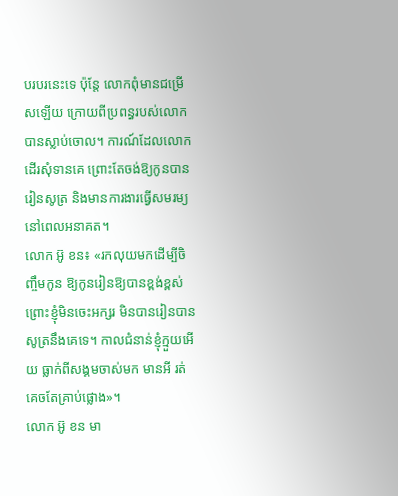បរបរនេះទេ ប៉ុន្តែ លោកពុំមានជម្រើសឡើយ ក្រោយពីប្រពន្ធរបស់លោកបានស្លាប់ចោល។ ការណ៍ដែលលោកដើរសុំទានគេ ព្រោះតែចង់ឱ្យកូនបានរៀនសូត្រ និងមានការងារធ្វើសមរម្យ នៅពេលអនាគត។
លោក អ៊ូ ខន៖ «រកលុយមកដើម្បីចិញ្ចឹមកូន ឱ្យកូនរៀនឱ្យបានខ្ពង់ខ្ពស់ ព្រោះខ្ញុំមិនចេះអក្សរ មិនបានរៀនបានសូត្រនឹងគេទេ។ កាលជំនាន់ខ្ញុំក្មួយអើយ ធ្លាក់ពីសង្គមចាស់មក មានអី រត់គេចតែគ្រាប់ផ្លោង»។
លោក អ៊ូ ខន មា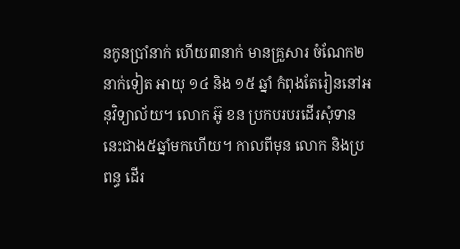នកូនប្រាំនាក់ ហើយ៣នាក់ មានគ្រួសារ ចំណែក២នាក់ទៀត អាយុ ១៤ និង ១៥ ឆ្នាំ កំពុងតែរៀននៅអនុវិទ្យាល័យ។ លោក អ៊ូ ខន ប្រកបរបរដើរសុំទាននេះជាង៥ឆ្នាំមកហើយ។ កាលពីមុន លោក និងប្រពន្ធ ដើរ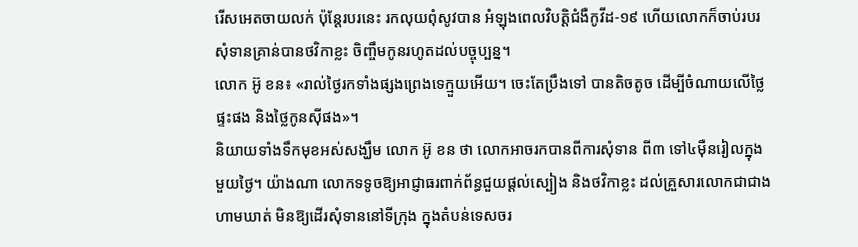រើសអេតចាយលក់ ប៉ុន្តែរបរនេះ រកលុយពុំសូវបាន អំឡុងពេលវិបត្តិជំងឺកូវីដ-១៩ ហើយលោកក៏ចាប់របរសុំទានគ្រាន់បានថវិកាខ្លះ ចិញ្ចឹមកូនរហូតដល់បច្ចុប្បន្ន។
លោក អ៊ូ ខន៖ «រាល់ថ្ងៃរកទាំងផ្សងព្រេងទេក្មួយអើយ។ ចេះតែប្រឹងទៅ បានតិចតូច ដើម្បីចំណាយលើថ្លៃផ្ទះផង និងថ្លៃកូនស៊ីផង»។
និយាយទាំងទឹកមុខអស់សង្ឃឹម លោក អ៊ូ ខន ថា លោកអាចរកបានពីការសុំទាន ពី៣ ទៅ៤ម៉ឺនរៀលក្នុងមួយថ្ងៃ។ យ៉ាងណា លោកទទូចឱ្យអាជ្ញាធរពាក់ព័ន្ធជួយផ្ដល់ស្បៀង និងថវិកាខ្លះ ដល់គ្រួសារលោកជាជាងហាមឃាត់ មិនឱ្យដើរសុំទាននៅទីក្រុង ក្នុងតំបន់ទេសចរ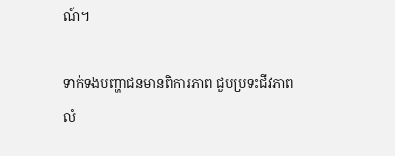ណ៍។

ទាក់ទងបញ្ហាជនមានពិការភាព ជួបប្រទះជីវភាពលំ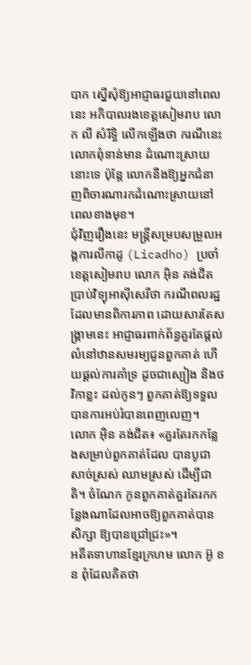បាក ស្នើសុំឱ្យអាជ្ញាធរជួយនៅពេលនេះ អភិបាលរងខេត្តសៀមរាប លោក លី សំរិទ្ធិ លើកឡើងថា ករណីនេះលោកពុំទាន់មាន ដំណោះស្រាយនោះទេ ប៉ុន្តែ លោកនឹងឱ្យអ្នកជំនាញពិចារណារកដំណោះស្រាយនៅពេលខាងមុខ។
ជុំវិញរឿងនេះ មន្ត្រីសម្របសម្រួលអង្គការលីកាដូ (Licadho) ប្រចាំខេត្តសៀមរាប លោក អ៊ិន គង់ជិត ប្រាប់វិទ្យុអាស៊ីសេរីថា ករណីពលរដ្ឋ ដែលមានពិការភាព ដោយសារតែសង្គ្រាមនេះ អាជ្ញាធរពាក់ព័ន្ធគួរតែផ្ដល់លំនៅឋានសមរម្យជូនពួកគាត់ ហើយផ្ដល់ការគាំទ្រ ដូចជាស្បៀង និងថវិកាខ្លះ ដល់កូនៗ ពួកគាត់ឱ្យទទួលបានការអប់រំបានពេញលេញ។
លោក អ៊ិន គង់ជិត៖ «គួរតែរកកន្លែងសម្រាប់ពួកគាត់ដែល បានបូជាសាច់ស្រស់ ឈាមស្រស់ ដើម្បីជាតិ។ ចំណែក កូនពួកគាត់គួរតែរកកន្លែងណាដែលអាចឱ្យពួកគាត់បានសិក្សា ឱ្យបានជ្រៅជ្រះ»។
អតីតទាហានខ្មែរក្រហម លោក អ៊ូ ខន ពុំដែលគិតថា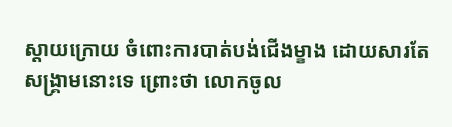ស្ដាយក្រោយ ចំពោះការបាត់បង់ជើងម្ខាង ដោយសារតែ សង្គ្រាមនោះទេ ព្រោះថា លោកចូល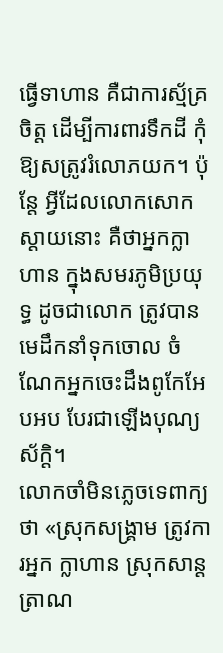ធ្វើទាហាន គឺជាការស្ម័គ្រចិត្ត ដើម្បីការពារទឹកដី កុំឱ្យសត្រូវរំលោភយក។ ប៉ុន្តែ អ្វីដែលលោកសោកស្ដាយនោះ គឺថាអ្នកក្លាហាន ក្នុងសមរភូមិប្រយុទ្ធ ដូចជាលោក ត្រូវបានមេដឹកនាំទុកចោល ចំណែកអ្នកចេះដឹងពូកែអែបអប បែរជាឡើងបុណ្យស័ក្ដិ។
លោកចាំមិនភ្លេចទេពាក្យថា «ស្រុកសង្គ្រាម ត្រូវការអ្នក ក្លាហាន ស្រុកសាន្តត្រាណ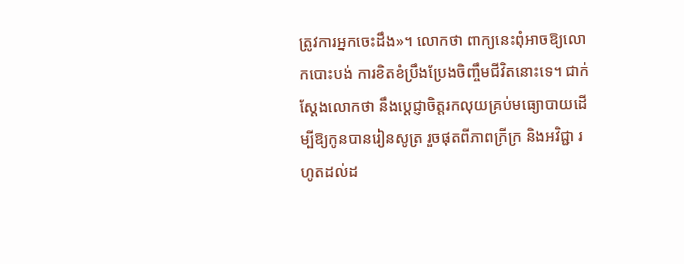ត្រូវការអ្នកចេះដឹង»។ លោកថា ពាក្យនេះពុំអាចឱ្យលោកបោះបង់ ការខិតខំប្រឹងប្រែងចិញ្ចឹមជីវិតនោះទេ។ ជាក់ស្ដែងលោកថា នឹងប្ដេជ្ញាចិត្តរកលុយគ្រប់មធ្យោបាយដើម្បីឱ្យកូនបានរៀនសូត្រ រួចផុតពីភាពក្រីក្រ និងអវិជ្ជា រហូតដល់ដ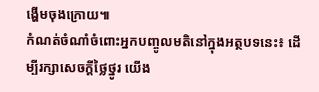ង្ហើមចុងក្រោយ៕
កំណត់ចំណាំចំពោះអ្នកបញ្ចូលមតិនៅក្នុងអត្ថបទនេះ៖ ដើម្បីរក្សាសេចក្ដីថ្លៃថ្នូរ យើង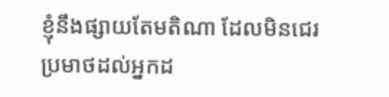ខ្ញុំនឹងផ្សាយតែមតិណា ដែលមិនជេរប្រមាថដល់អ្នកដ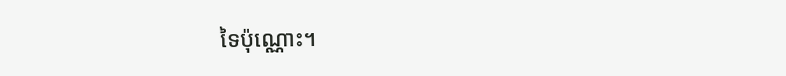ទៃប៉ុណ្ណោះ។